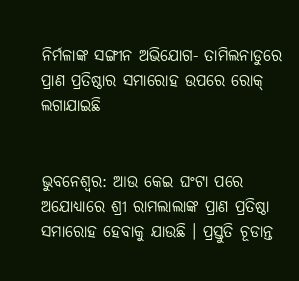ନିର୍ମଳାଙ୍କ ସଙ୍ଗୀନ ଅଭିଯୋଗ- ତାମିଲନାଡୁରେ ପ୍ରାଣ ପ୍ରତିଷ୍ଠାର ସମାରୋହ ଉପରେ ରୋକ୍ ଲଗାଯାଇଛି


ଭୁବନେଶ୍ୱର: ଆଉ କେଇ ଘଂଟା ପରେ ଅଯୋଧ୍ୟାରେ ଶ୍ରୀ ରାମଲାଲାଙ୍କ ପ୍ରାଣ ପ୍ରତିଷ୍ଠା ସମାରୋହ ହେବାକୁ ଯାଉଛି । ପ୍ରସ୍ତୁତି ଚୂଡାନ୍ତ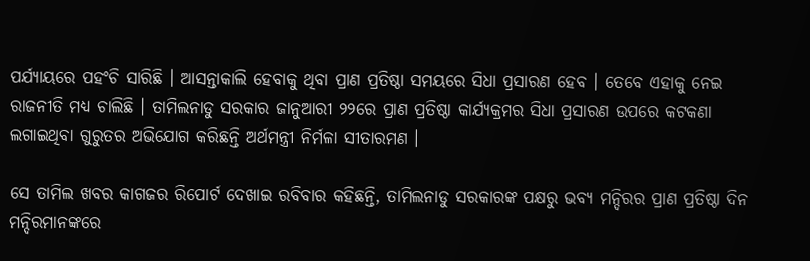ପର୍ଯ୍ୟାୟରେ ପହଂଚି ସାରିଛି । ଆସନ୍ତାକାଲି ହେବାକୁ ଥିବା ପ୍ରାଣ ପ୍ରତିଷ୍ଠା ସମୟରେ ସିଧା ପ୍ରସାରଣ ହେବ । ତେବେ ଏହାକୁ ନେଇ ରାଜନୀତି ମଧ୍ୟ ଚାଲିଛି । ତାମିଲନାଡୁ ସରକାର ଜାନୁଆରୀ ୨୨ରେ ପ୍ରାଣ ପ୍ରତିଷ୍ଠା କାର୍ଯ୍ୟକ୍ରମର ସିଧା ପ୍ରସାରଣ ଉପରେ କଟକଣା ଲଗାଇଥିବା ଗୁରୁତର ଅଭିଯୋଗ କରିଛନ୍ତି ଅର୍ଥମନ୍ତ୍ରୀ ନିର୍ମଳା ସୀତାରମଣ ।

ସେ ତାମିଲ ଖବର କାଗଜର ରିପୋର୍ଟ ଦେଖାଇ ରବିବାର କହିଛନ୍ତି, ତାମିଲନାଡୁ ସରକାରଙ୍କ ପକ୍ଷରୁ ଭବ୍ୟ ମନ୍ଦିରର ପ୍ରାଣ ପ୍ରତିଷ୍ଠା ଦିନ ମନ୍ଦିରମାନଙ୍କରେ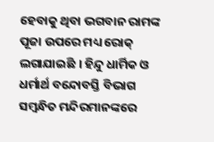ହେବାକୁ ଥିବା ଭଗବାନ ରାମଙ୍କ ପୂଜା ଉପରେ ମଧ୍ୟ ରୋକ୍ ଲଗାଯାଇଛି । ହିନ୍ଦୁ ଧାର୍ମିକ ଓ ଧର୍ମାର୍ଥ ବନ୍ଦୋବସ୍ତି ବିଭାଗ ସମ୍ବନ୍ଧିତ ମନ୍ଦିରମାନଙ୍କରେ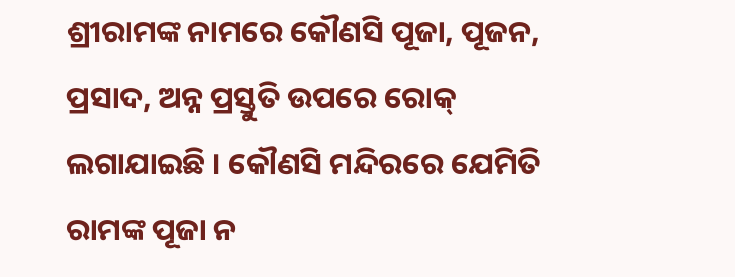ଶ୍ରୀରାମଙ୍କ ନାମରେ କୌଣସି ପୂଜା, ପୂଜନ, ପ୍ରସାଦ, ଅନ୍ନ ପ୍ରସ୍ତୁତି ଉପରେ ରୋକ୍ ଲଗାଯାଇଛି । କୌଣସି ମନ୍ଦିରରେ ଯେମିତି ରାମଙ୍କ ପୂଜା ନ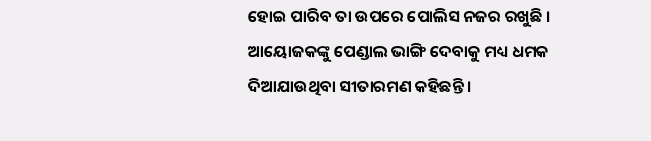ହୋଇ ପାରିବ ତା ଉପରେ ପୋଲିସ ନଜର ରଖୁଛି । ଆୟୋଜକଙ୍କୁ ପେଣ୍ଡାଲ ଭାଙ୍ଗି ଦେବାକୁ ମଧ୍ୟ ଧମକ ଦିଆଯାଉଥିବା ସୀତାରମଣ କହିଛନ୍ତି ।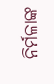ନିର୍ମଳାଙ୍କ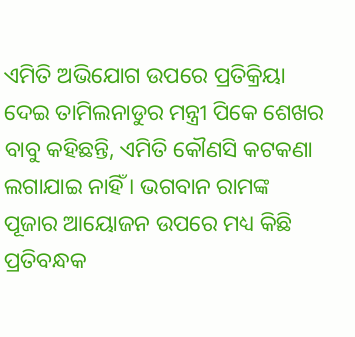ଏମିତି ଅଭିଯୋଗ ଉପରେ ପ୍ରତିକ୍ରିୟା ଦେଇ ତାମିଲନାଡୁର ମନ୍ତ୍ରୀ ପିକେ ଶେଖର ବାବୁ କହିଛନ୍ତି, ଏମିତି କୌଣସି କଟକଣା ଲଗାଯାଇ ନାହିଁ । ଭଗବାନ ରାମଙ୍କ ପୂଜାର ଆୟୋଜନ ଉପରେ ମଧ୍ୟ କିଛି ପ୍ରତିବନ୍ଧକ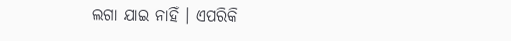ଲଗା ଯାଇ ନାହିଁ । ଏପରିକି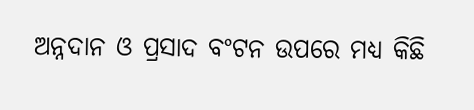ଅନ୍ନଦାନ ଓ ପ୍ରସାଦ ବଂଟନ ଉପରେ ମଧ୍ୟ କିଛି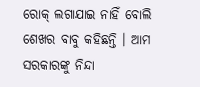ରୋକ୍ ଲଗାଯାଇ ନାହିଁ ବୋଲି ଶେଖର ବାବୁ କହିଛନ୍ତି । ଆମ ସରକାରଙ୍କୁ ନିନ୍ଦା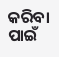କରିବା ପାଇଁ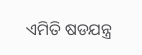ଏମିତି ଷଡଯନ୍ତ୍ର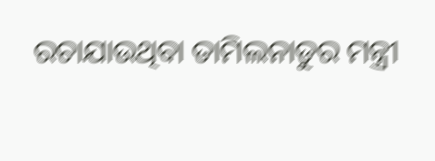ରଚାଯାଉଥିବା ତାମିଲନାଡୁର ମନ୍ତ୍ରୀ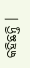କହିଛନ୍ତି ।